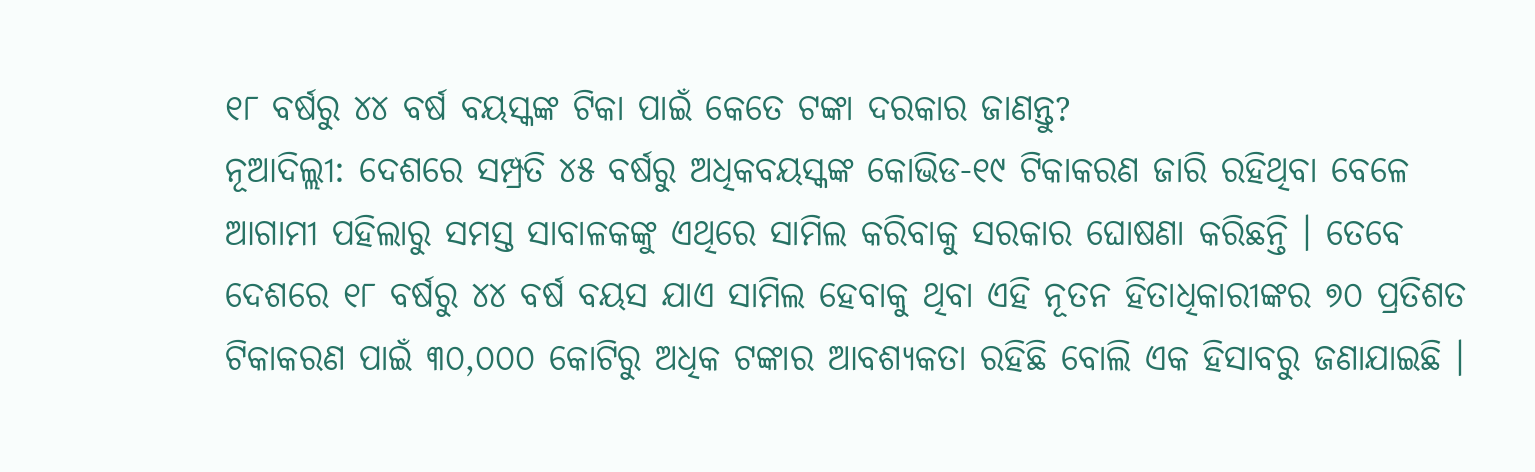୧୮ ବର୍ଷରୁ ୪୪ ବର୍ଷ ବୟସ୍କଙ୍କ ଟିକା ପାଇଁ କେତେ ଟଙ୍କା ଦରକାର ଜାଣନ୍ତୁ?
ନୂଆଦିଲ୍ଲୀ: ଦେଶରେ ସମ୍ପ୍ରତି ୪୫ ବର୍ଷରୁ ଅଧିକବୟସ୍କଙ୍କ କୋଭିଡ-୧୯ ଟିକାକରଣ ଜାରି ରହିଥିବା ବେଳେ ଆଗାମୀ ପହିଲାରୁ ସମସ୍ତ ସାବାଳକଙ୍କୁ ଏଥିରେ ସାମିଲ କରିବାକୁ ସରକାର ଘୋଷଣା କରିଛନ୍ତି । ତେବେ ଦେଶରେ ୧୮ ବର୍ଷରୁ ୪୪ ବର୍ଷ ବୟସ ଯାଏ ସାମିଲ ହେବାକୁ ଥିବା ଏହି ନୂତନ ହିତାଧିକାରୀଙ୍କର ୭୦ ପ୍ରତିଶତ ଟିକାକରଣ ପାଇଁ ୩୦,୦୦୦ କୋଟିରୁ ଅଧିକ ଟଙ୍କାର ଆବଶ୍ୟକତା ରହିଛି ବୋଲି ଏକ ହିସାବରୁ ଜଣାଯାଇଛି ।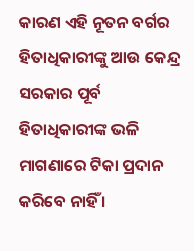କାରଣ ଏହି ନୂତନ ବର୍ଗର ହିତାଧିକାରୀଙ୍କୁ ଆଉ କେନ୍ଦ୍ର ସରକାର ପୂର୍ବ ହିତାଧିକାରୀଙ୍କ ଭଳି ମାଗଣାରେ ଟିକା ପ୍ରଦାନ କରିବେ ନାହିଁ ।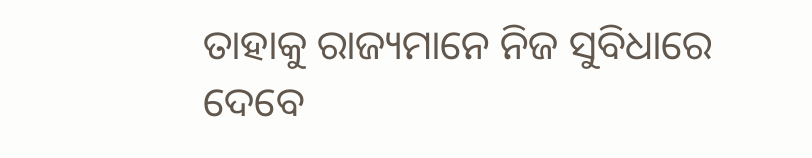ତାହାକୁ ରାଜ୍ୟମାନେ ନିଜ ସୁବିଧାରେ ଦେବେ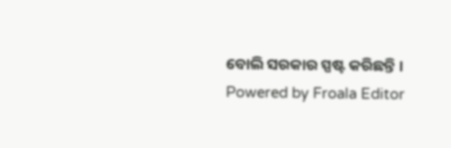ବୋଲି ସରକାର ସ୍ପଷ୍ଟ କରିଛନ୍ତି ।
Powered by Froala Editor